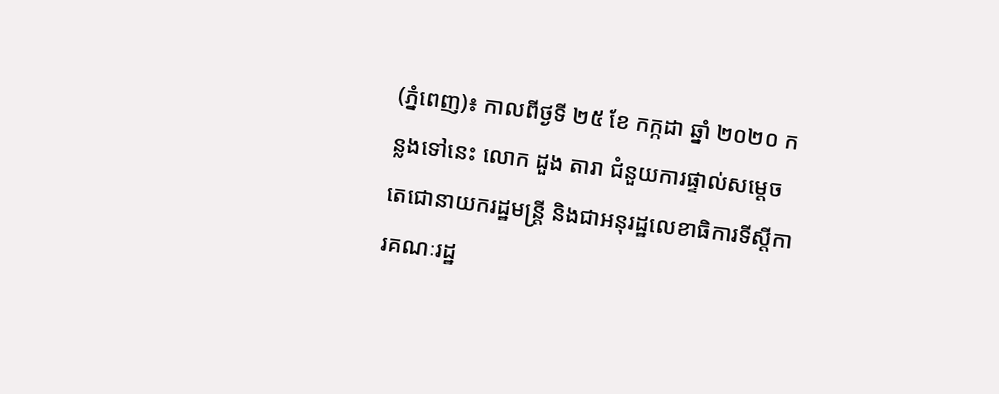(ភ្នំពេញ)៖ កាលពីថ្ងទី ២៥ ខែ កក្កដា ឆ្នាំ ២០២០ កន្លងទៅនេះ លោក ដួង តារា ជំនួយការផ្ទាល់សម្តេចតេជោនាយករដ្ឋមន្រ្តី និងជាអនុរដ្ឋលេខាធិការទីស្តីការគណៈរដ្ឋ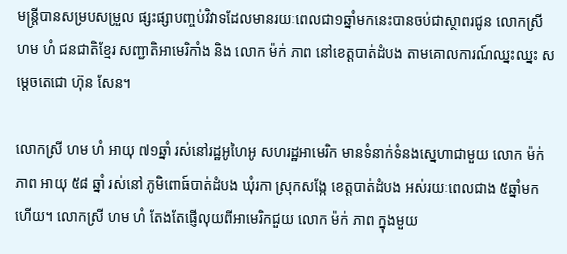មន្រ្តីបានសម្របសម្រួល ផ្សះផ្សាបញ្ចប់វិវាទដែលមានរយៈពេលជា១ឆ្នាំមកនេះបានចប់ជាស្ថាពរជូន លោកស្រី ហម ហំ ជនជាតិខ្មែរ សញ្ជាតិអាមេរិកាំង និង លោក ម៉ក់ ភាព នៅខេត្តបាត់ដំបង តាមគោលការណ៍ឈ្នះឈ្នះ សម្តេចតេជោ ហ៊ុន សែន។

លោកស្រី ហម ហំ អាយុ ៧១ឆ្នាំ រស់នៅរដ្ឋអូហៃអូ សហរដ្ឋអាមេរិក មានទំនាក់ទំនងស្នេហាជាមួយ លោក ម៉ក់ ភាព អាយុ ៥៨ ឆ្នាំ រស់នៅ ភូមិពោធ៍បាត់ដំបង ឃុំរកា ស្រុកសង្កែ ខេត្តបាត់ដំបង អស់រយៈពេលជាង ៥ឆ្នាំមកហើយ។ លោកស្រី ហម ហំ តែងតែផ្ញើលុយពីអាមេរិកជួយ លោក ម៉ក់ ភាព ក្នុងមួយ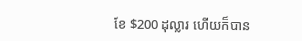ខែ $200 ដុល្លារ ហើយក៏បាន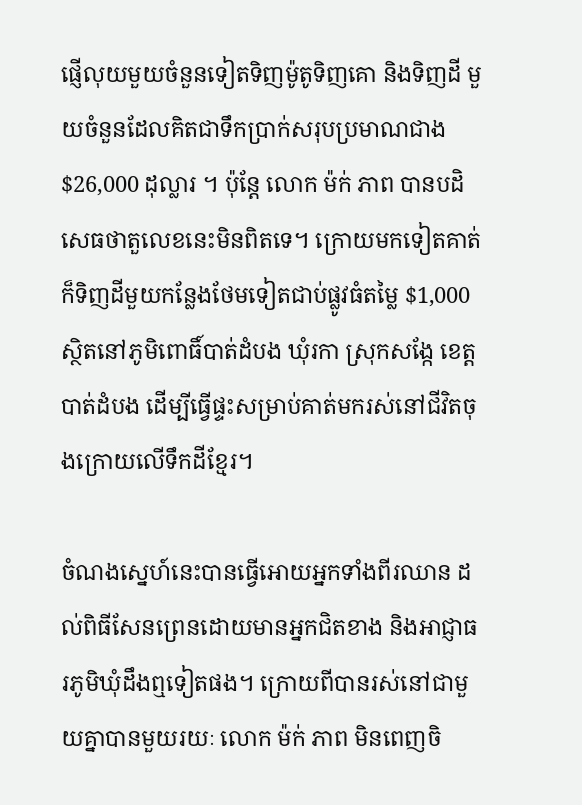ផ្ញើលុយមួយចំនួនទៀតទិញម៉ូតូទិញគោ និងទិញដី មួយចំនួនដែលគិតជាទឹកប្រាក់សរុបប្រមាណជាង $26,000 ដុល្លារ ។ ប៉ុន្តែ លោក ម៉ក់ ភាព បានបដិសេធថាតួលេខនេះមិនពិតទេ។ ក្រោយមកទៀតគាត់ក៏ទិញដីមួយកន្លែងថែមទៀតជាប់ផ្លូវធំតម្លៃ $1,000 ស្ថិតនៅភូមិពោធិ៍បាត់ដំបង ឃុំរកា ស្រុកសង្កែ ខេត្ត បាត់ដំបង ដើម្បីធ្វើផ្ទះសម្រាប់គាត់មករស់នៅជីវិតចុងក្រោយលើទឹកដីខ្មែរ។

ចំណងស្នេហ៍នេះបានធ្វើអោយអ្នកទាំងពីរឈាន ដល់ពិធីសែនព្រេនដោយមានអ្នកជិតខាង និងអាជ្ញាធរភូមិឃុំដឹងឮទៀតផង។ ក្រោយពីបានរស់នៅជាមួយគ្នាបានមួយរយៈ លោក ម៉ក់ ភាព មិនពេញចិ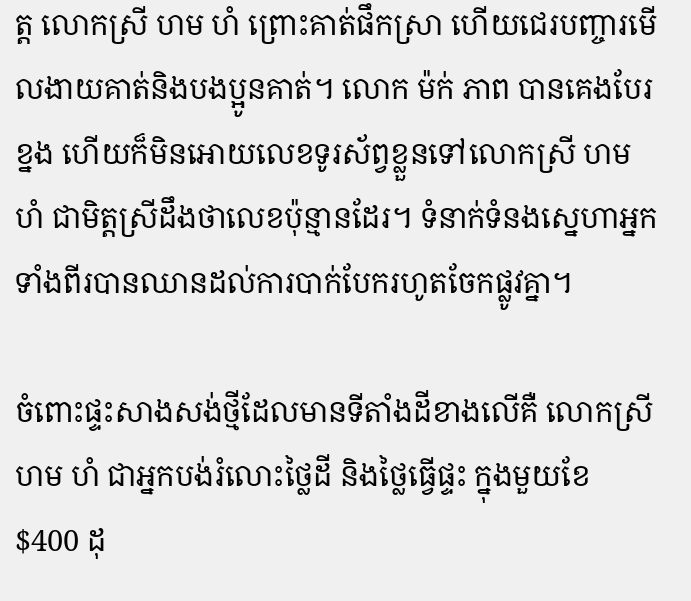ត្ត លោកស្រី ហម ហំ ព្រោះគាត់ផឹកស្រា ហើយជេរបញ្ចារមើលងាយគាត់និងបងប្អូនគាត់។ លោក ម៉ក់ ភាព បានគេងបែរខ្នង ហើយក៏មិនអោយលេខទូរស័ព្វខ្លួនទៅលោកស្រី ហម ហំ ជាមិត្តស្រីដឹងថាលេខប៉ុន្មានដែរ។ ទំនាក់ទំនងស្នេហាអ្នកទាំងពីរបានឈានដល់ការបាក់បែករហូតចែកផ្លូវគ្នា។

ចំពោះផ្ទះសាងសង់ថ្មីដែលមានទីតាំងដីខាងលើគឺ លោកស្រី ហម ហំ ជាអ្នកបង់រំលោះថ្លៃដី និងថ្លៃធ្វើផ្ទះ ក្នុងមួយខែ $400 ដុ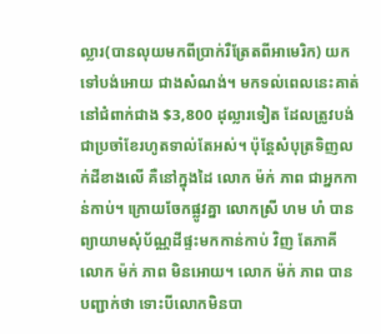ល្លារ(បានលុយមកពីប្រាក់រឺត្រែតពីអាមេរិក) យកទៅបង់អោយ ជាងសំណង់។ មកទល់ពេលនេះគាត់នៅជំពាក់ជាង $3,800 ដុល្លារទៀត ដែលត្រូវបង់ជាប្រចាំខែរហូតទាល់តែអស់។ ប៉ុន្តែសំបុត្រទិញលក់ដីខាងលើ គឺនៅក្នុងដៃ លោក ម៉ក់ ភាព ជាអ្នកកាន់កាប់។ ក្រោយចែកផ្លូវគ្នា លោកស្រី ហម ហំ បានព្យាយាមសុំប័ណ្ណដីផ្ទះមកកាន់កាប់ វិញ តែភាគី លោក ម៉ក់ ភាព មិនអោយ។ លោក ម៉ក់ ភាព បានបញ្ជាក់ថា ទោះបីលោកមិនបា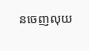នចេញលុយ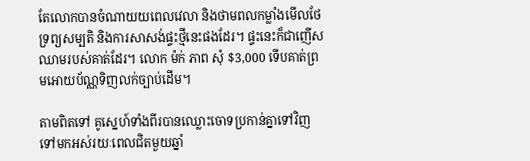តែលោកបានចំណាយយពេលវេលា និងថាមពលកម្លាំងមើលថែទ្រព្យសម្បតិ និងការសាសង់ផ្ទះថ្មីនេះផងដែរ។ ផ្ទះនេះក៏ជាញើសឈាមរបស់គាត់ដែរ។ លោក ម៉ក់ ភាព សុំ $3,000 ទើបគាត់ព្រមអោយប័ណ្ណទិញលក់ច្បាប់ដើម។

តាមពិតទៅ គូស្នេហ៍ទាំងពីរបានឈ្លោះចោទប្រកាន់គ្នាទៅវិញទៅមកអស់រយៈពេលជិតមួយឆ្នាំ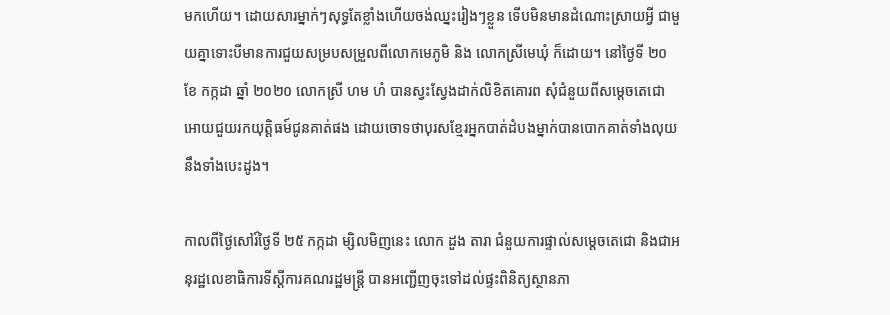មកហើយ។ ដោយសារម្នាក់ៗសុទ្ធតែខ្លាំងហើយចង់ឈ្នះរៀងៗខ្លួន ទើបមិនមានដំណោះស្រាយអ្វី ជាមួយគ្នាទោះបីមានការជួយសម្របសម្រួលពីលោកមេភូមិ និង លោកស្រីមេឃុំ ក៏ដោយ។ នៅថ្ងៃទី ២០ ខែ កក្កដា ឆ្នាំ ២០២០ លោកស្រី ហម ហំ បានស្វះស្វែងដាក់លិខិតគោរព សុំជំនួយពីសម្តេចតេជោ អោយជួយរកយុត្តិធម៍ជូនគាត់ផង ដោយចោទថាបុរសខ្មែរអ្នកបាត់ដំបងម្នាក់បានបោកគាត់ទាំងលុយនឹងទាំងបេះដូង។

កាលពីថ្ងៃសៅរ៍ថ្ងៃទី ២៥ កក្កដា ម្សិលមិញនេះ លោក ដួង តារា ជំនួយការផ្ទាល់សម្តេចតេជោ និងជាអនុរដ្ឋលេខាធិការទីស្តីការគណរដ្ឋមន្រ្តី បានអញ្ជើញចុះទៅដល់ផ្ទះពិនិត្យស្ថានភា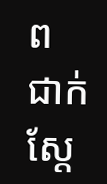ព ជាក់ស្តែ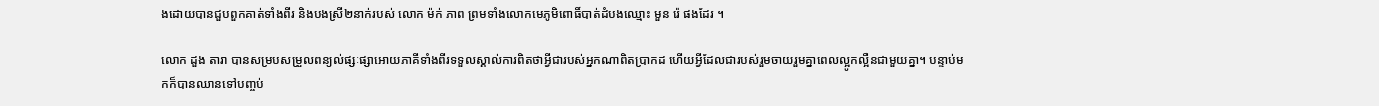ងដោយបានជួបពួកគាត់ទាំងពីរ និងបងស្រី២នាក់របស់ លោក ម៉ក់ ភាព ព្រមទាំងលោកមេភូមិពោធិ៍បាត់ដំបងឈ្មោះ មួន រ៉េ ផងដែរ ។

លោក ដួង តារា បានសម្របសម្រួលពន្យល់ផ្សៈផ្សាអោយភាគីទាំងពីរទទួលស្គាល់ការពិតថាអ្វីជារបស់អ្នកណាពិតប្រាកដ ហើយអ្វីដែលជារបស់រួមចាយរួមគ្នាពេលល្អូកល្អឺនជាមួយគ្នា។ បន្ទាប់មកក៏បានឈានទៅបញ្ចប់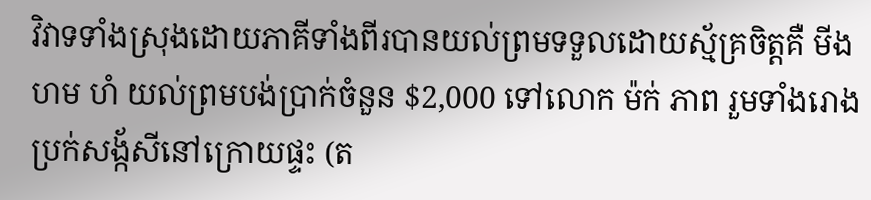វិវាទទាំងស្រុងដោយភាគីទាំងពីរបានយល់ព្រមទទួលដោយស្ម័គ្រចិត្តគឺ មីង ហម ហំ យល់ព្រមបង់ប្រាក់ចំនួន $2,000 ទៅលោក ម៉ក់ ភាព រួមទាំងរោងប្រក់សង្ក័សីនៅក្រោយផ្ទះ (ត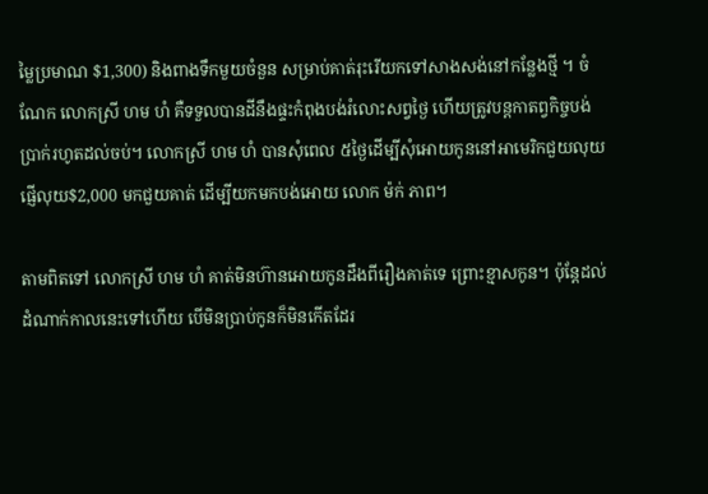ម្លៃប្រមាណ $1,300) និងពាងទឹកមួយចំនួន សម្រាប់គាត់រុះរើយកទៅសាងសង់នៅកន្លែងថ្មី ។ ចំណែក លោកស្រី ហម ហំ គឺទទួលបានដីនឹងផ្ទះកំពុងបង់រំលោះសព្វថ្ងៃ ហើយត្រូវបន្តកាតព្វកិច្ចបង់ប្រាក់រហូតដល់ចប់។ លោកស្រី ហម ហំ បានសុំពេល ៥ថ្ងៃដើម្បីសុំអោយកូននៅអាមេរិកជួយលុយផ្ញើលុយ$2,000 មកជួយគាត់ ដើម្បីយកមកបង់អោយ លោក ម៉ក់ ភាព។

តាមពិតទៅ លោកស្រី ហម ហំ គាត់មិនហ៊ានអោយកូនដឹងពីរឿងគាត់ទេ ព្រោះខ្មាសកូន។ ប៉ុន្តែដល់ដំណាក់កាលនេះទៅហើយ បើមិនប្រាប់កូនក៏មិនកើតដែរ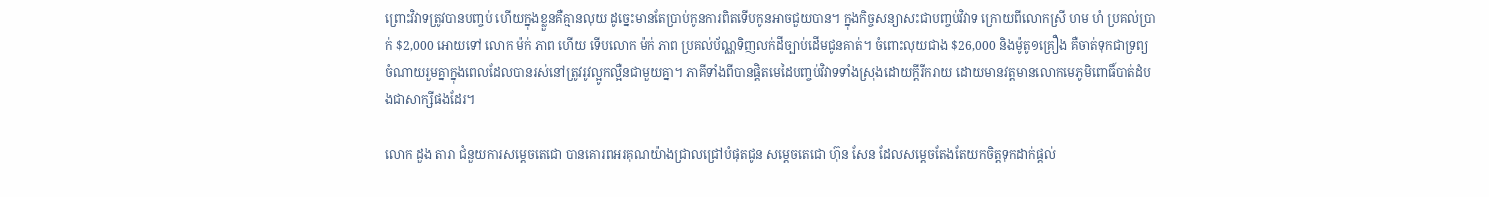ព្រោះវិវាទត្រូវបានបញ្ចប់ ហើយក្នុងខ្លួនគឺគ្មានលុយ ដូច្នេះមានតែប្រាប់កូនការពិតទើបកូនអាចជួយបាន។ ក្នុងកិច្ចសន្យាសះជាបញ្ចប់វិវាទ ក្រោយពីលោកស្រី ហម ហំ ប្រគល់ប្រាក់ $2,000 អោយទៅ លោក ម៉ក់ ភាព ហើយ ទើបលោក ម៉ក់ ភាព ប្រគល់ប័ណ្ណទិញលក់ដីច្បាប់ដើមជូនគាត់។ ចំពោះលុយជាង $26,000 និងម៉ូតូ១គ្រឿង គឺចាត់ទុកជាទ្រព្យចំណាយរួមគ្នាក្នុងពេលដែលបានរស់នៅត្រូវរូវល្អូកល្អឺនជាមួយគ្នា។ ភាគីទាំងពីបានផ្តិតមេដៃបញ្ចប់វិវាទទាំងស្រុងដោយក្តីរីករាយ ដោយមានវត្តមានលោកមេភូមិពោធិ៍បាត់ដំបងជាសាក្សីផងដែរ។

លោក ដួង តារា ជំនួយការសម្តេចតេជោ បានគោរពអរគុណយ៉ាងជ្រាលជ្រៅបំផុតជូន សម្តេចតេជោ ហ៊ុន សែន ដែលសម្តេចតែងតែយកចិត្តទុកដាក់ផ្តល់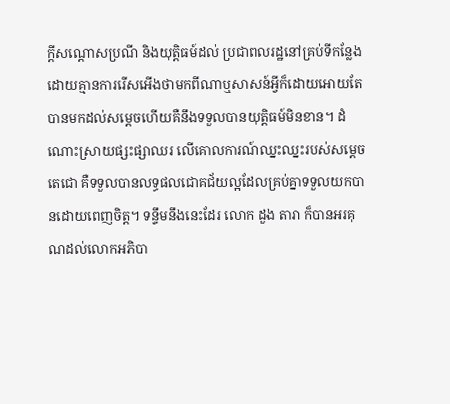ក្តីសណ្តោសប្រណី និងយុត្តិធម៍ដល់ ប្រជាពលរដ្ឋនៅគ្រប់ទីកន្លែងដោយគ្មានការរើសអើងថាមកពីណាឬសាសន៍អ្វីក៏ដោយអោយតែបានមកដល់សម្តេចហើយគឺនឹងទទួលបានយុត្តិធម៍មិនខាន។ ដំណោះស្រាយផ្សះផ្សាឈរ លើគោលការណ៍ឈ្នះឈ្នះរបស់សម្តេចតេជោ គឺទទួលបានលទ្ធផលជោគជ័យល្អដែលគ្រប់គ្នាទទួលយកបានដោយពេញចិត្ត។ ទន្ទឹមនឹងនេះដែរ លោក ដួង តារា ក៏បានអរគុណដល់លោកអភិបា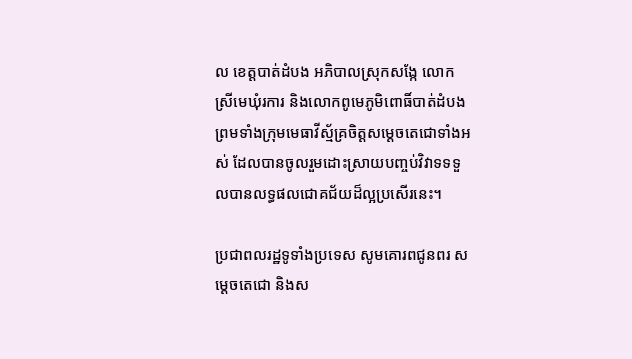ល ខេត្តបាត់ដំបង អភិបាលស្រុកសង្កែ លោកស្រីមេឃុំរការ និងលោកពូមេភូមិពោធិ៍បាត់ដំបង ព្រមទាំងក្រុមមេធាវីស្ម័គ្រចិត្តសម្តេចតេជោទាំងអស់ ដែលបានចូលរួមដោះស្រាយបញ្ចប់វិវាទទទួលបានលទ្ធផលជោគជ័យដ៏ល្អប្រសើរនេះ។

ប្រជាពលរដ្ឋទូទាំងប្រទេស សូមគោរពជូនពរ សម្តេចតេជោ និងស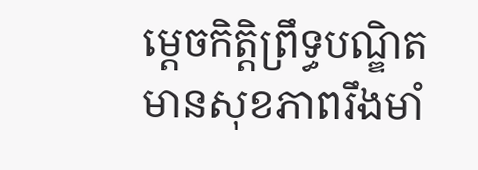ម្តេចកិត្តិព្រឹទ្ធបណ្ឌិត មានសុខភាពរឹងមាំ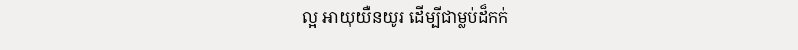ល្អ អាយុយឺនយូរ ដើម្បីជាម្លប់ដ៏កក់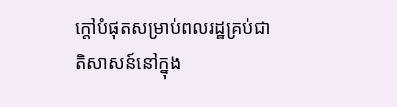ក្តៅបំផុតសម្រាប់ពលរដ្ឋគ្រប់ជាតិសាសន៍នៅក្នុង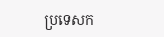ប្រទេសក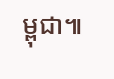ម្ពុជា៕